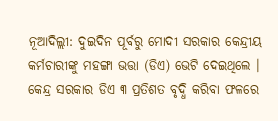ନୂଆଦିଲ୍ଲୀ: ଦୁଇଦିନ ପୂର୍ବରୁ ମୋଦୀ ସରକାର କେନ୍ଦ୍ରୀୟ କର୍ମଚାରୀଙ୍କୁ ମହଙ୍ଗା ଭତ୍ତା (ଡିଏ) ଭେଟି ଦେଇଥିଲେ । କେନ୍ଦ୍ର ସରକାର ଡିଏ ୩ ପ୍ରତିଶତ ବୃଦ୍ଧି କରିବା ଫଳରେ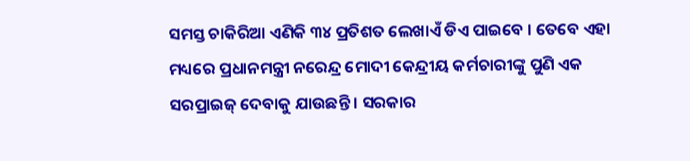ସମସ୍ତ ଚାକିରିଆ ଏଣିକି ୩୪ ପ୍ରତିଶତ ଲେଖାଏଁ ଡିଏ ପାଇବେ । ତେବେ ଏହା ମଧ୍ୟରେ ପ୍ରଧାନମନ୍ତ୍ରୀ ନରେନ୍ଦ୍ର ମୋଦୀ କେନ୍ଦ୍ରୀୟ କର୍ମଚାରୀଙ୍କୁ ପୁଣି ଏକ ସରପ୍ରାଇଜ୍ ଦେବାକୁ ଯାଉଛନ୍ତି । ସରକାର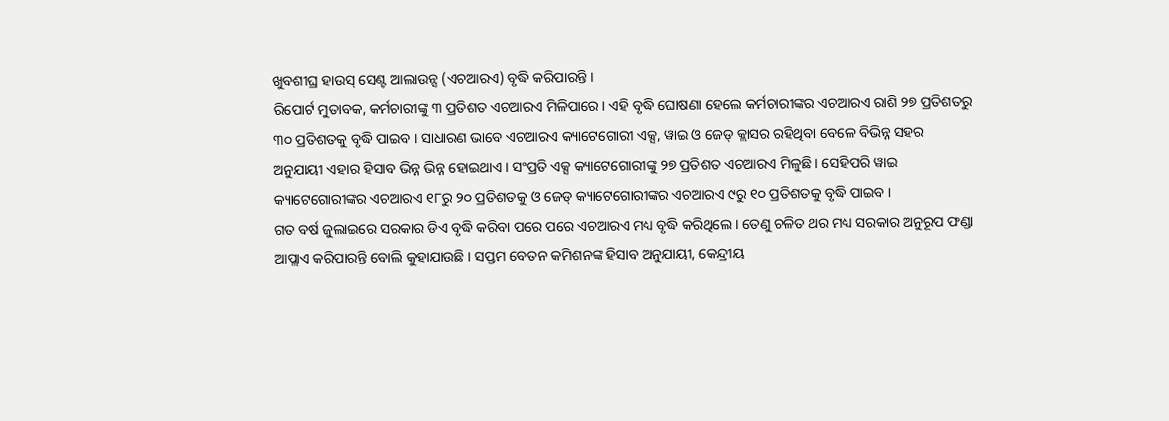ଖୁବଶୀଘ୍ର ହାଉସ୍ ସେଣ୍ଟ ଆଲାଉନ୍ସ (ଏଚଆରଏ) ବୃଦ୍ଧି କରିପାରନ୍ତି ।
ରିପୋର୍ଟ ମୁତାବକ, କର୍ମଚାରୀଙ୍କୁ ୩ ପ୍ରତିଶତ ଏଚଆରଏ ମିଳିପାରେ । ଏହି ବୃଦ୍ଧି ଘୋଷଣା ହେଲେ କର୍ମଚାରୀଙ୍କର ଏଚଆରଏ ରାଶି ୨୭ ପ୍ରତିଶତରୁ ୩୦ ପ୍ରତିଶତକୁ ବୃଦ୍ଧି ପାଇବ । ସାଧାରଣ ଭାବେ ଏଚଆରଏ କ୍ୟାଟେଗୋରୀ ଏକ୍ସ, ୱାଇ ଓ ଜେଡ୍ କ୍ଲାସର ରହିଥିବା ବେଳେ ବିଭିନ୍ନ ସହର ଅନୁଯାୟୀ ଏହାର ହିସାବ ଭିନ୍ନ ଭିନ୍ନ ହୋଇଥାଏ । ସଂପ୍ରତି ଏକ୍ସ କ୍ୟାଟେଗୋରୀଙ୍କୁ ୨୭ ପ୍ରତିଶତ ଏଚଆରଏ ମିଳୁଛି । ସେହିପରି ୱାଇ କ୍ୟାଟେଗୋରୀଙ୍କର ଏଚଆରଏ ୧୮ରୁ ୨୦ ପ୍ରତିଶତକୁ ଓ ଜେଡ୍ କ୍ୟାଟେଗୋରୀଙ୍କର ଏଚଆରଏ ୯ରୁ ୧୦ ପ୍ରତିଶତକୁ ବୃଦ୍ଧି ପାଇବ ।
ଗତ ବର୍ଷ ଜୁଲାଇରେ ସରକାର ଡିଏ ବୃଦ୍ଧି କରିବା ପରେ ପରେ ଏଚଆରଏ ମଧ୍ୟ ବୃଦ୍ଧି କରିଥିଲେ । ତେଣୁ ଚଳିତ ଥର ମଧ୍ୟ ସରକାର ଅନୁରୂପ ଫଣ୍ଡା ଆପ୍ଲାଏ କରିପାରନ୍ତି ବୋଲି କୁହାଯାଉଛି । ସପ୍ତମ ବେତନ କମିଶନଙ୍କ ହିସାବ ଅନୁଯାୟୀ, କେନ୍ଦ୍ରୀୟ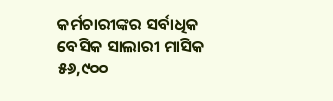କର୍ମଚାରୀଙ୍କର ସର୍ବାଧିକ ବେସିକ ସାଲାରୀ ମାସିକ ୫୬,୯୦୦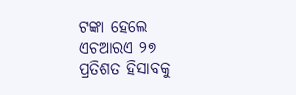ଟଙ୍କା ହେଲେ ଏଚଆରଏ ୨୭ ପ୍ରତିଶତ ହିସାବକୁ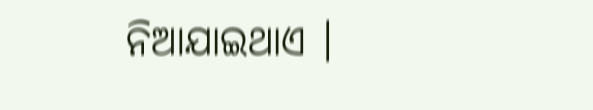ନିଆଯାଇଥାଏ ।